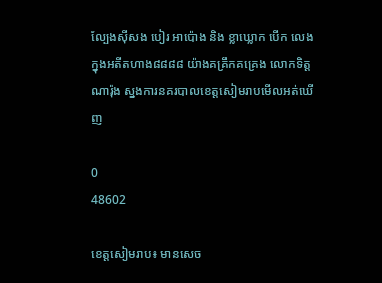ល្បែងស៊ីសង បៀរ អាប៉ោង និង ខ្លាឃ្លោក បើក លេងក្នុងអតីតហាង៨៨៨៨ យ៉ាងគគ្រឹកគគ្រេង លោកទិត្ត ណារ៉ុង ស្នងការនគរបាលខេត្តសៀមរាបមើលអត់ឃើញ

0
48602

ខេត្តសៀមរាប៖ មានសេច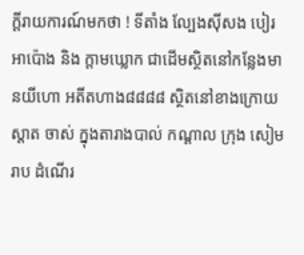ក្តីរាយការណ៍មកថា ! ទីតាំង ល្បែងស៊ីសង បៀរ អាប៉ោង និង ក្តាមឃ្លោក ជាដើមស្ថិតនៅកន្លែងមានយីហោ អតីតហាង៨៨៨៨ ស្ថិតនៅខាងក្រោយស្តាត ចាស់ ក្នុងតារាងបាល់ កណ្តាល ក្រុង សៀមរាប ដំណើរ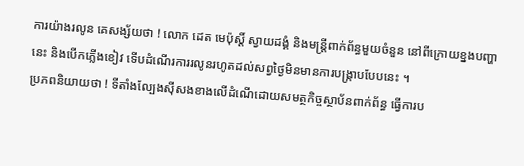ការយ៉ាងរលូន គេសង្ស័យថា ! លោក ដេត មេប៉ុស្តិ៍ ស្វាយដង្គំ និងមន្រ្តីពាក់ព័ន្ធមួយចំនួន នៅពីក្រោយខ្នងបញ្ហានេះ និងបើកភ្លើងខៀវ ទើបដំណើរការរលូនរហូតដល់សព្វថ្ងៃមិនមានការបង្រ្កាបបែបនេះ ។
ប្រភពនិយាយថា ! ទីតាំងល្បែងស៊ីសងខាងលើដំណើដោយសមត្ថកិច្ចស្ថាប័នពាក់ព័ន្ធ ធ្វើការប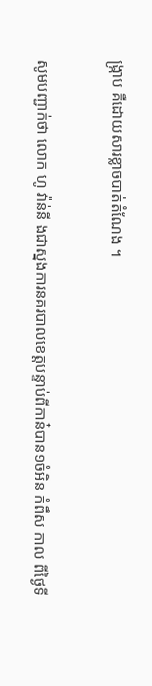ង្ក្រាប គឺដោយសារខ្លាចបាត់តំណែង ។

សូមបញ្ជាក់ថា លោក ហូ វ៉ាន់នី ងជាស្នងការនគរបាលខេត្តបន្ទាប់ពីកាន៎បាន១ចំអិន កំពឹស កាល ពីថ្ងៃទី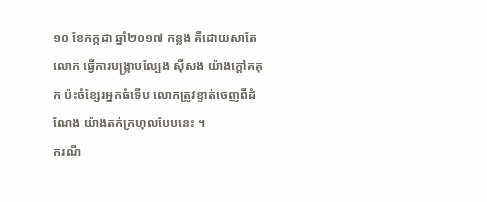១០ ខែកក្កដា ឆ្នាំ២០១៧ កន្លង គឺដោយសាតែលោក ធ្វើការបង្រ្កាបល្បែង ស៊ីសង យ៉ាងក្តៅគគុក ប៉ះចំខ្សែរអ្នកធំទើប លោកត្រូវខ្ទាត់ចេញពីដំណែង យ៉ាងតក់ក្រហុលបែបនេះ ។
ករណី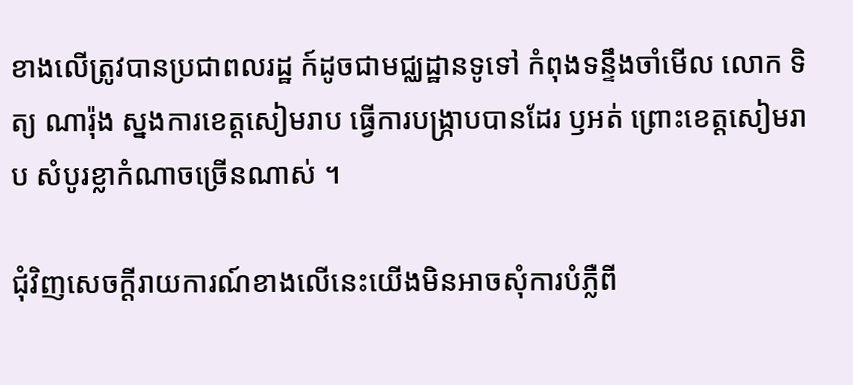ខាងលើត្រូវបានប្រជាពលរដ្ឋ ក៍ដូចជាមជ្ឈដ្ឋានទូទៅ កំពុងទន្ទឹងចាំមើល លោក ទិត្យ ណារ៉ុង ស្នងការខេត្តសៀមរាប ធ្វើការបង្រ្កាបបានដែរ ឫអត់ ព្រោះខេត្តសៀមរាប សំបូរខ្លាកំណាចច្រើនណាស់ ។

ជុំវិញសេចក្តីរាយការណ៍ខាងលើនេះយើងមិនអាចសុំការបំភ្លឺពី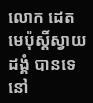លោក ដេត មេប៉ុស្តិ៍ស្វាយ ដង្គំ បានទេនៅ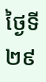ថ្ងៃទី ២៩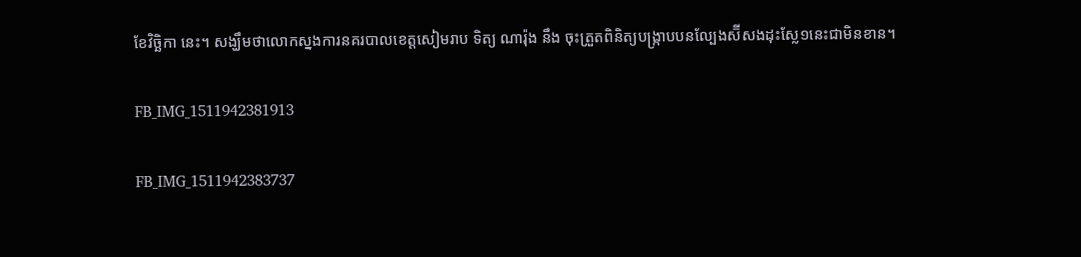ខែវិច្ឆិកា នេះ។ សង្ឃឹមថាលោកស្នងការនគរបាលខេត្តសៀមរាប ទិត្យ ណារ៉ុង នឹង ចុះត្រួតពិនិត្យបង្ក្រាបបនល្បែងស៑ីសងដុះស្លែ១នេះជាមិនខាន។

FB_IMG_1511942381913

FB_IMG_1511942383737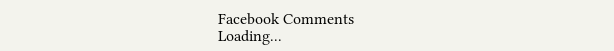Facebook Comments
Loading...